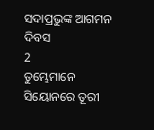ସଦାପ୍ରଭୁଙ୍କ ଆଗମନ ଦିବସ
2
ତୁମ୍ଭେମାନେ ସିୟୋନରେ ତୂରୀ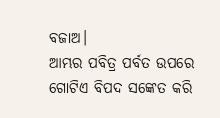ବଜାଅ।
ଆମ୍ଭର ପବିତ୍ର ପର୍ବତ ଉପରେ ଗୋଟିଏ ବିପଦ ସଙ୍କେତ କରି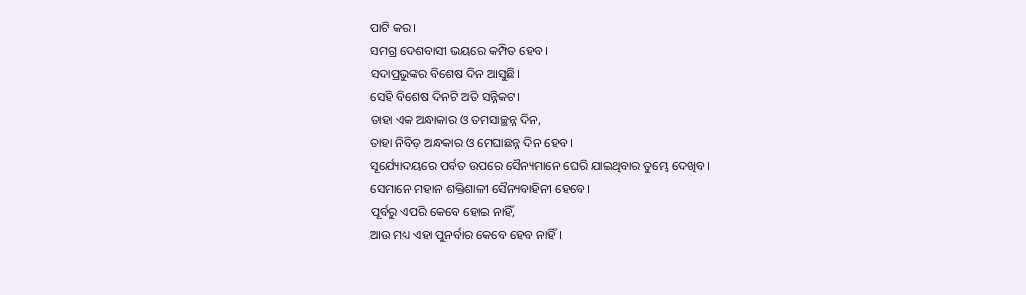ପାଟି କର।
ସମଗ୍ର ଦେଶବାସୀ ଭୟରେ କମ୍ପିତ ହେବ।
ସଦାପ୍ରଭୁଙ୍କର ବିଶେଷ ଦିନ ଆସୁଛି।
ସେହି ବିଶେଷ ଦିନଟି ଅତି ସନ୍ନିକଟ।
ତାହା ଏକ ଅନ୍ଧାକାର ଓ ତମସାଚ୍ଛନ୍ନ ଦିନ,
ତାହା ନିବିଡ଼ ଅନ୍ଧକାର ଓ ମେଘାଛନ୍ନ ଦିନ ହେବ।
ସୂର୍ଯ୍ୟୋଦୟରେ ପର୍ବତ ଉପରେ ସୈନ୍ୟମାନେ ଘେରି ଯାଇଥିବାର ତୁମ୍ଭେ ଦେଖିବ।
ସେମାନେ ମହାନ ଶକ୍ତିଶାଳୀ ସୈନ୍ୟବାହିନୀ ହେବେ।
ପୂର୍ବରୁ ଏପରି କେବେ ହୋଇ ନାହିଁ,
ଆଉ ମଧ୍ୟ ଏହା ପୁନର୍ବାର କେବେ ହେବ ନାହିଁ।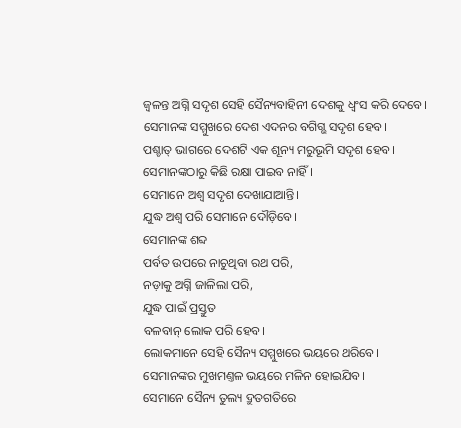ଜ୍ୱଳନ୍ତ ଅଗ୍ନି ସଦୃଶ ସେହି ସୈନ୍ୟବାହିନୀ ଦେଶକୁ ଧ୍ୱଂସ କରି ଦେବେ।
ସେମାନଙ୍କ ସମ୍ମୁଖରେ ଦେଶ ଏଦନର ବଗିଗ୍ଭ ସଦୃଶ ହେବ।
ପଶ୍ଚାତ୍ ଭାଗରେ ଦେଶଟି ଏକ ଶୂନ୍ୟ ମରୁଭୂମି ସଦୃଶ ହେବ।
ସେମାନଙ୍କଠାରୁ କିଛି ରକ୍ଷା ପାଇବ ନାହିଁ।
ସେମାନେ ଅଶ୍ୱ ସଦୃଶ ଦେଖାଯାଆନ୍ତି।
ଯୁଦ୍ଧ ଅଶ୍ୱ ପରି ସେମାନେ ଦୌଡ଼ିବେ।
ସେମାନଙ୍କ ଶବ୍ଦ
ପର୍ବତ ଉପରେ ନାଚୁଥିବା ରଥ ପରି,
ନଡ଼ାକୁ ଅଗ୍ନି ଜାଳିଲା ପରି,
ଯୁଦ୍ଧ ପାଇଁ ପ୍ରସ୍ତୁତ
ବଳବାନ୍ ଲୋକ ପରି ହେବ।
ଲୋକମାନେ ସେହି ସୈନ୍ୟ ସମ୍ମୁଖରେ ଭୟରେ ଥରିବେ।
ସେମାନଙ୍କର ମୁଖମଣ୍ତଳ ଭୟରେ ମଳିନ ହୋଇଯିବ।
ସେମାନେ ସୈନ୍ୟ ତୁଲ୍ୟ ଦ୍ରୁତଗତିରେ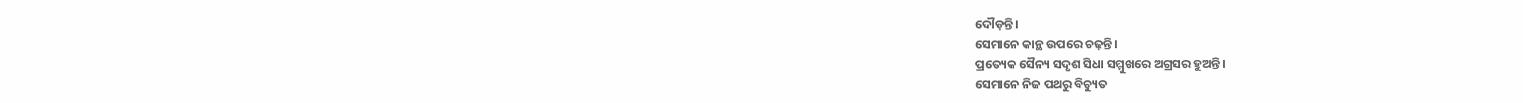ଦୌଡ଼ନ୍ତି।
ସେମାନେ କାନ୍ଥ ଉପରେ ଚଢ଼ନ୍ତି।
ପ୍ରତ୍ୟେକ ସୈନ୍ୟ ସଦୃଶ ସିଧା ସମ୍ମୁଖରେ ଅଗ୍ରସର ହୁଅନ୍ତି।
ସେମାନେ ନିଜ ପଥରୁ ବିଚ୍ୟୁତ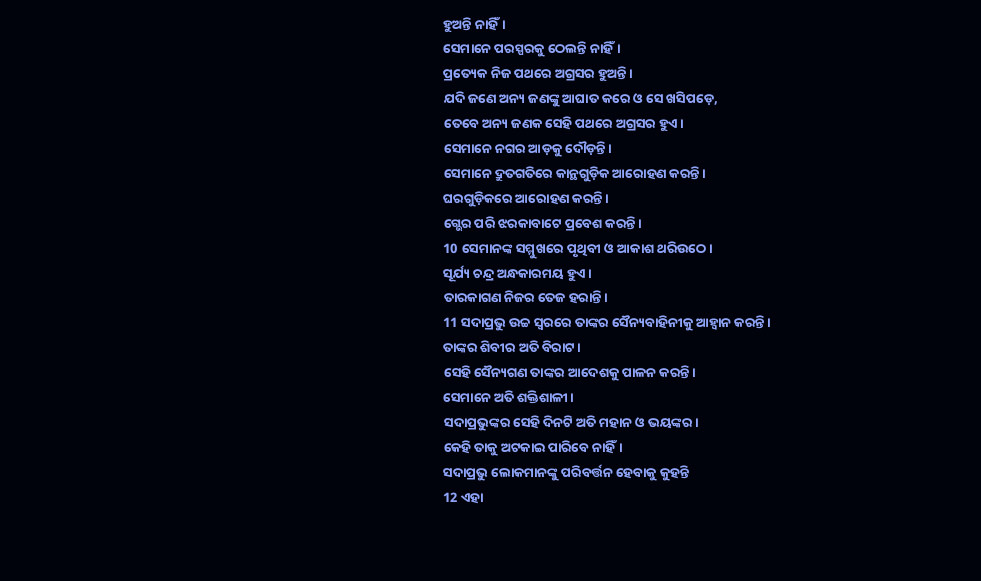ହୁଅନ୍ତି ନାହିଁ।
ସେମାନେ ପରସ୍ପରକୁ ଠେଲନ୍ତି ନାହିଁ।
ପ୍ରତ୍ୟେକ ନିଜ ପଥରେ ଅଗ୍ରସର ହୁଅନ୍ତି।
ଯଦି ଜଣେ ଅନ୍ୟ ଜଣଙ୍କୁ ଆଘାତ କରେ ଓ ସେ ଖସିପଡ଼େ,
ତେବେ ଅନ୍ୟ ଜଣକ ସେହି ପଥରେ ଅଗ୍ରସର ହୁଏ।
ସେମାନେ ନଗର ଆଡ଼କୁ ଦୌଡ଼ନ୍ତି।
ସେମାନେ ଦ୍ରୁତଗତିରେ କାନ୍ଥଗୁଡ଼ିକ ଆରୋହଣ କରନ୍ତି।
ଘରଗୁଡ଼ିକରେ ଆରୋହଣ କରନ୍ତି।
ଗ୍ଭେର ପରି ଝରକାବାଟେ ପ୍ରବେଶ କରନ୍ତି।
10 ସେମାନଙ୍କ ସମ୍ମୁଖରେ ପୃଥିବୀ ଓ ଆକାଶ ଥରିଉଠେ।
ସୂର୍ଯ୍ୟ ଚନ୍ଦ୍ର ଅନ୍ଧକାରମୟ ହୁଏ।
ତାରକାଗଣ ନିଜର ତେଜ ହରାନ୍ତି।
11 ସଦାପ୍ରଭୁ ଉଚ୍ଚ ସ୍ୱରରେ ତାଙ୍କର ସୈନ୍ୟବାହିନୀକୁ ଆହ୍ୱାନ କରନ୍ତି।
ତାଙ୍କର ଶିବୀର ଅତି ବିରାଟ।
ସେହି ସୈନ୍ୟଗଣ ତାଙ୍କର ଆଦେଶକୁ ପାଳନ କରନ୍ତି।
ସେମାନେ ଅତି ଶକ୍ତିଶାଳୀ।
ସଦାପ୍ରଭୁଙ୍କର ସେହି ଦିନଟି ଅତି ମହାନ ଓ ଭୟଙ୍କର।
କେହି ତାକୁ ଅଟକାଇ ପାରିବେ ନାହିଁ।
ସଦାପ୍ରଭୁ ଲୋକମାନଙ୍କୁ ପରିବର୍ତ୍ତନ ହେବାକୁ କୁହନ୍ତି
12 ଏହା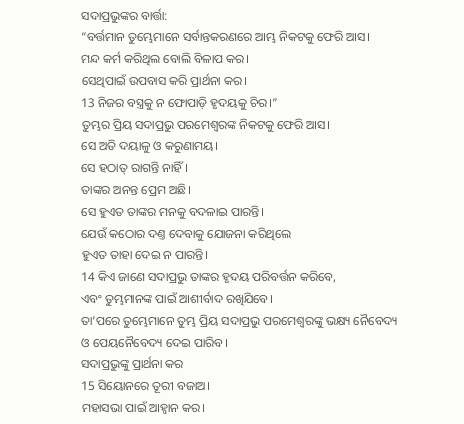ସଦାପ୍ରଭୁଙ୍କର ବାର୍ତ୍ତା:
“ବର୍ତ୍ତମାନ ତୁମ୍ଭେମାନେ ସର୍ବାନ୍ତକରଣରେ ଆମ୍ଭ ନିକଟକୁ ଫେରି ଆସ।
ମନ୍ଦ କର୍ମ କରିଥିଲ ବୋଲି ବିଳାପ କର।
ସେଥିପାଇଁ ଉପବାସ କରି ପ୍ରାର୍ଥନା କର।
13 ନିଜର ବସ୍ତ୍ରକୁ ନ ଫୋପାଡ଼ି ହୃଦୟକୁ ଚିର।”
ତୁମ୍ଭର ପ୍ରିୟ ସଦାପ୍ରଭୁ ପରମେଶ୍ୱରଙ୍କ ନିକଟକୁ ଫେରି ଆସ।
ସେ ଅତି ଦୟାଳୁ ଓ କରୁଣାମୟ।
ସେ ହଠାତ୍ ରାଗନ୍ତି ନାହିଁ।
ତାଙ୍କର ଅନନ୍ତ ପ୍ରେମ ଅଛି।
ସେ ହୁଏତ ତାଙ୍କର ମନକୁ ବଦଳାଇ ପାରନ୍ତି।
ଯେଉଁ କଠୋର ଦଣ୍ତ ଦେବାକୁ ଯୋଜନା କରିଥିଲେ
ହୁଏତ ତାହା ଦେଇ ନ ପାରନ୍ତି।
14 କିଏ ଜାଣେ ସଦାପ୍ରଭୁ ତାଙ୍କର ହୃଦୟ ପରିବର୍ତ୍ତନ କରିବେ,
ଏବଂ ତୁମ୍ଭମାନଙ୍କ ପାଇଁ ଆଶୀର୍ବାଦ ରଖିଯିବେ।
ତା’ପରେ ତୁମ୍ଭେମାନେ ତୁମ୍ଭ ପ୍ରିୟ ସଦାପ୍ରଭୁ ପରମେଶ୍ୱରଙ୍କୁ ଭକ୍ଷ୍ୟ ନୈବେଦ୍ୟ
ଓ ପେୟନୈବେଦ୍ୟ ଦେଇ ପାରିବ।
ସଦାପ୍ରଭୁଙ୍କୁ ପ୍ରାର୍ଥନା କର
15 ସିୟୋନରେ ତୂରୀ ବଜାଅ।
ମହାସଭା ପାଇଁ ଆହ୍ୱାନ କର।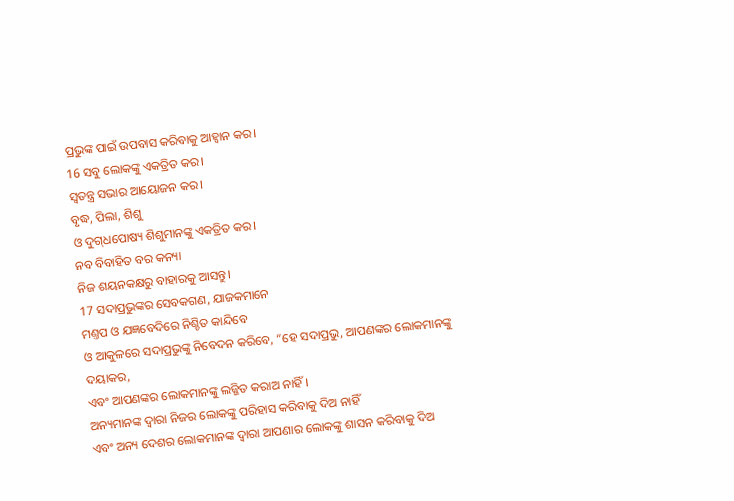ପ୍ରଭୁଙ୍କ ପାଇଁ ଉପବାସ କରିବାକୁ ଆହ୍ୱାନ କର।
16 ସବୁ ଲୋକଙ୍କୁ ଏକତ୍ରିତ କର।
ସ୍ୱତନ୍ତ୍ର ସଭାର ଆୟୋଜନ କର।
ବୃଦ୍ଧ, ପିଲା, ଶିଶୁ
ଓ ଦୁ‌ଗ୍‌ଧପୋଷ୍ୟ ଶିଶୁମାନଙ୍କୁ ଏକତ୍ରିତ କର।
ନବ ବିବାହିତ ବର କନ୍ୟା
ନିଜ ଶୟନକକ୍ଷରୁ ବାହାରକୁ ଆସନ୍ତୁ।
17 ସଦାପ୍ରଭୁଙ୍କର ସେବକଗଣ, ଯାଜକମାନେ
ମଣ୍ତପ ଓ ଯଜ୍ଞବେଦିରେ ନିଶ୍ଚିତ କାନ୍ଦିବେ
ଓ ଆକୁଳରେ ସଦାପ୍ରଭୁଙ୍କୁ ନିବେଦନ କରିବେ, “ହେ ସଦାପ୍ରଭୁ, ଆପଣଙ୍କର ଲୋକମାନଙ୍କୁ ଦୟାକର,
ଏବଂ ଆପଣଙ୍କର ଲୋକମାନଙ୍କୁ ଲଜ୍ଜିତ କରାଅ ନାହିଁ।
ଅନ୍ୟମାନଙ୍କ ଦ୍ୱାରା ନିଜର ଲୋକଙ୍କୁ ପରିହାସ କରିବାକୁ ଦିଅ ନାହିଁ
ଏବଂ ଅନ୍ୟ ଦେଶର ଲୋକମାନଙ୍କ ଦ୍ୱାରା ଆପଣାର ଲୋକଙ୍କୁ ଶାସନ କରିବାକୁ ଦିଅ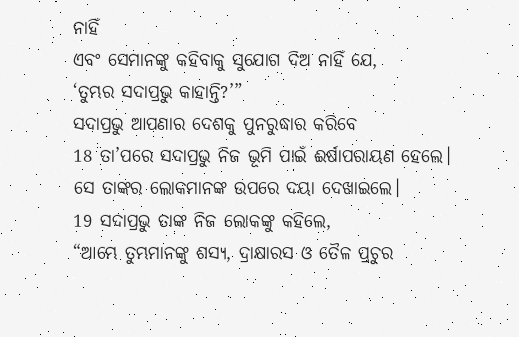ନାହିଁ
ଏବଂ ସେମାନଙ୍କୁ କହିବାକୁ ସୁଯୋଗ ଦିଅ ନାହିଁ ଯେ,
‘ତୁମ୍ଭର ସଦାପ୍ରଭୁ କାହାନ୍ତି?’”
ସଦାପ୍ରଭୁ ଆପଣାର ଦେଶକୁ ପୁନରୁଦ୍ଧାର କରିବେ
18 ତା’ପରେ ସଦାପ୍ରଭୁ ନିଜ ଭୂମି ପାଇଁ ଈର୍ଷାପରାୟଣ ହେଲେ।
ସେ ତାଙ୍କର ଲୋକମାନଙ୍କ ଉପରେ ଦୟା ଦେଖାଇଲେ।
19 ସଦାପ୍ରଭୁ ତାଙ୍କ ନିଜ ଲୋକଙ୍କୁ କହିଲେ,
“ଆମ୍ଭେ ତୁମ୍ଭମାନଙ୍କୁ ଶସ୍ୟ, ଦ୍ରାକ୍ଷାରସ ଓ ତୈଳ ପ୍ରଚୁର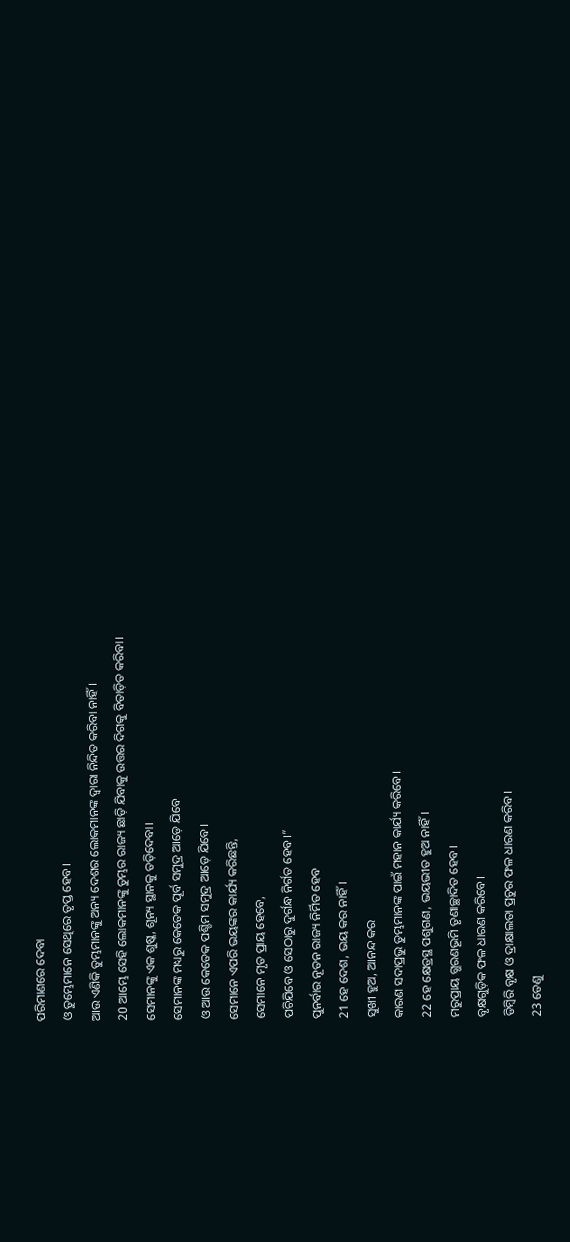ପରିମାଣରେ ଦେବା
ଓ ତୁମ୍ଭେମାନେ ସେଥିରେ ତୃପ୍ତ ହେବ।
ଆଉ ଏଣିକି ତୁମ୍ଭମାନଙ୍କୁ ଅନ୍ୟ ଦେଶର ଲୋକମାନଙ୍କ ଦ୍ୱାରା ନିନ୍ଦିତ କରିବା ନାହିଁ।
20 ଆମ୍ଭେ ସେହି ଲୋକମାନଙ୍କୁ ତୁମ୍ଭର ରାଜ୍ୟ ଛାଡ଼ି ଯିବାକୁ ଉତ୍ତର ଦିଗକୁ ବିତାଡ଼ିତ କରିବା।
ସେମାନଙ୍କୁ ଏକ ଶୁଷ୍କ, ଶୂନ୍ୟ ସ୍ଥାନକୁ ତଡ଼ିଦେବା।
ସେମାନଙ୍କ ମଧ୍ୟରୁ କେତେକ ପୂର୍ବ ସମୁଦ୍ର ଆଡ଼େ ଯିବେ
ଓ ଆଉ କେତେକ ପଶ୍ଚିମ ସମୁଦ୍ର ଆଡ଼େ ଯିବେ।
ସେମାନେ ଏପରି ଭୟଙ୍କର କାର୍ଯ୍ୟ କରିଛନ୍ତି,
ସେମାନେ ମୃତ ପ୍ରାୟ ହେବେ,
ପଚିଯିବେ ଓ ସେଠାରୁ ଦୁର୍ଗନ୍ଧ ନିର୍ଗତ ହେବ।”
ପୁନର୍ବାର ନୂତନ ରାଜ୍ୟ ନିର୍ମିତ ହେବ
21 ହେ ଦେଶ, ଭୟ କର ନାହିଁ।
ସୁଖୀ ହୁଅ, ଆନନ୍ଦ କର
କାରଣ ସଦାପ୍ରଭୁ ତୁମ୍ଭମାନଙ୍କ ପାଇଁ ମହାନ କାର୍ଯ୍ୟ କରିବେ।
22 ହେ କ୍ଷେତ୍ରସ୍ଥ ପଶୁଗଣ, ଭୟଭୀତ ହୁଅ ନାହିଁ।
ମରୁପ୍ରାୟ ଗ୍ଭରଣଭୂମି ତୃଣାଚ୍ଛାଦିତ ହେବ।
ବୃକ୍ଷଗୁଡ଼ିକ ଫଳ ଧାରଣ କରିବେ।
ଡିମ୍ବିରି ବୃକ୍ଷ ଓ ଦ୍ରାକ୍ଷାଲତା ପ୍ରଚୁର ଫଳ ଧାରଣ କରିବ।
23 ତେଣୁ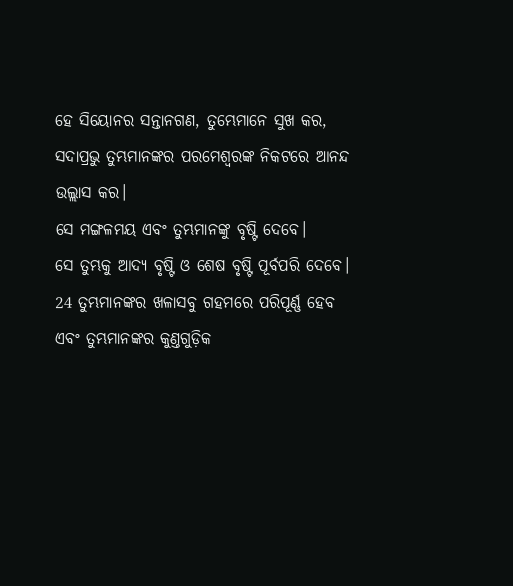ହେ ସିୟୋନର ସନ୍ତାନଗଣ, ତୁମ୍ଭେମାନେ ସୁଖ କର,
ସଦାପ୍ରଭୁ ତୁମ୍ଭମାନଙ୍କର ପରମେଶ୍ୱରଙ୍କ ନିକଟରେ ଆନନ୍ଦ ଉଲ୍ଲାସ କର।
ସେ ମଙ୍ଗଳମୟ ଏବଂ ତୁମ୍ଭମାନଙ୍କୁ ବୃଷ୍ଟି ଦେବେ।
ସେ ତୁମ୍ଭକୁ ଆଦ୍ୟ ବୃଷ୍ଟି ଓ ଶେଷ ବୃଷ୍ଟି ପୂର୍ବପରି ଦେବେ।
24 ତୁମ୍ଭମାନଙ୍କର ଖଳାସବୁ ଗହମରେ ପରିପୂର୍ଣ୍ଣ ହେବ
ଏବଂ ତୁମ୍ଭମାନଙ୍କର କୁଣ୍ତଗୁଡ଼ିକ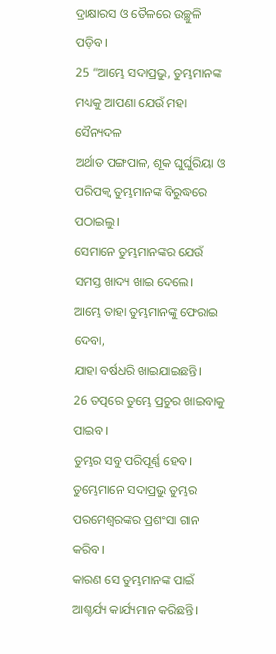ଦ୍ରାକ୍ଷାରସ ଓ ତୈଳରେ ଉଚ୍ଛୁଳି ପଡ଼ିବ।
25 “ଆମ୍ଭେ ସଦାପ୍ରଭୁ, ତୁମ୍ଭମାନଙ୍କ ମଧ୍ୟକୁ ଆପଣା ଯେଉଁ ମହା ସୈନ୍ୟଦଳ
ଅର୍ଥାତ ପଙ୍ଗପାଳ, ଶୂକ ଘୁର୍ଘୁରିୟା ଓ ପରିପକ୍ୱ ତୁମ୍ଭମାନଙ୍କ ବିରୁଦ୍ଧରେ ପଠାଇଲୁ।
ସେମାନେ ତୁମ୍ଭମାନଙ୍କର ଯେଉଁ ସମସ୍ତ ଖାଦ୍ୟ ଖାଇ ଦେଲେ।
ଆମ୍ଭେ ତାହା ତୁମ୍ଭମାନଙ୍କୁ ଫେରାଇ ଦେବା,
ଯାହା ବର୍ଷଧରି ଖାଇଯାଇଛନ୍ତି।
26 ତତ୍ପରେ ତୁମ୍ଭେ ପ୍ରଚୁର ଖାଇବାକୁ ପାଇବ।
ତୁମ୍ଭର ସବୁ ପରିପୂର୍ଣ୍ଣ ହେବ।
ତୁମ୍ଭେମାନେ ସଦାପ୍ରଭୁ ତୁମ୍ଭର ପରମେଶ୍ୱରଙ୍କର ପ୍ରଶଂସା ଗାନ କରିବ।
କାରଣ ସେ ତୁମ୍ଭମାନଙ୍କ ପାଇଁ ଆଶ୍ଚର୍ଯ୍ୟ କାର୍ଯ୍ୟମାନ କରିଛନ୍ତି।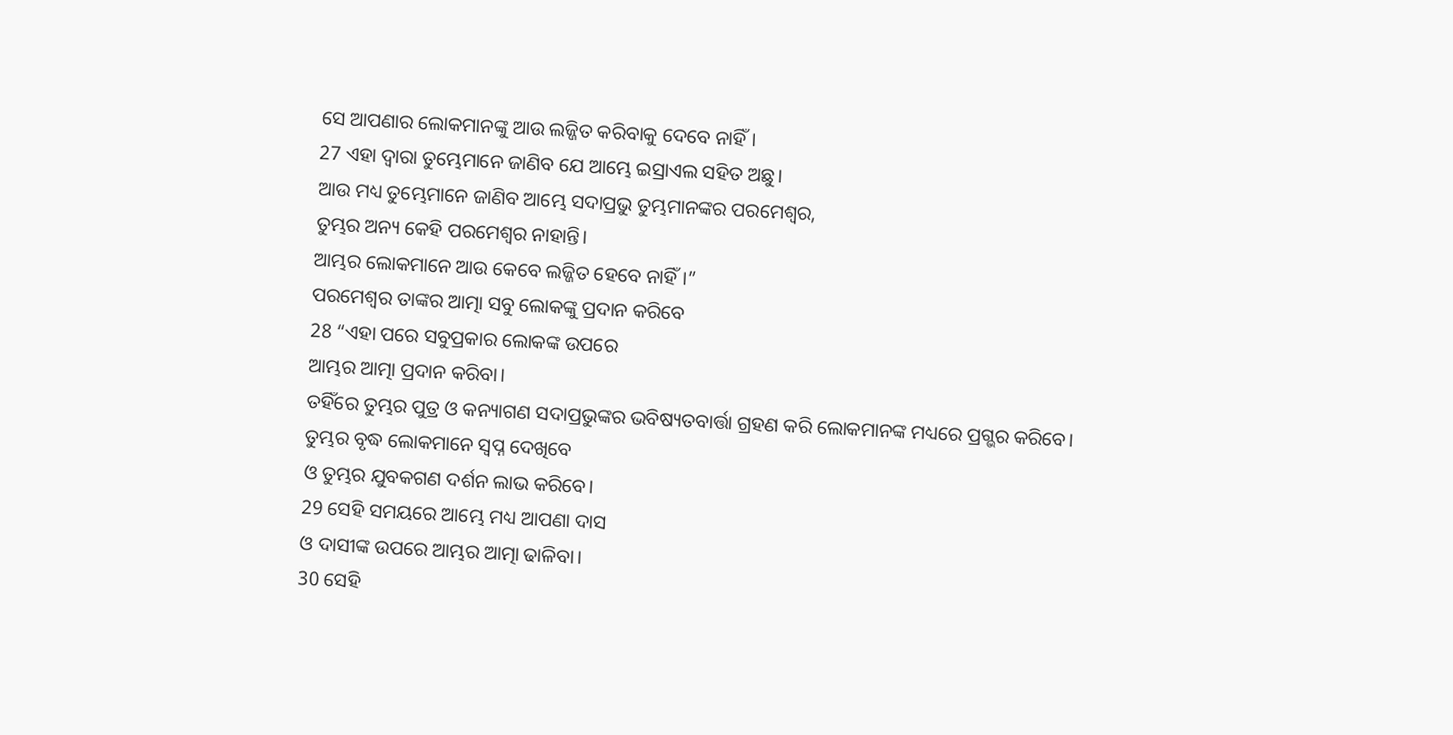ସେ ଆପଣାର ଲୋକମାନଙ୍କୁ ଆଉ ଲଜ୍ଜିତ କରିବାକୁ ଦେବେ ନାହିଁ।
27 ଏହା ଦ୍ୱାରା ତୁମ୍ଭେମାନେ ଜାଣିବ ଯେ ଆମ୍ଭେ ଇସ୍ରାଏଲ ସହିତ ଅଛୁ।
ଆଉ ମଧ୍ୟ ତୁମ୍ଭେମାନେ ଜାଣିବ ଆମ୍ଭେ ସଦାପ୍ରଭୁ ତୁମ୍ଭମାନଙ୍କର ପରମେଶ୍ୱର,
ତୁମ୍ଭର ଅନ୍ୟ କେହି ପରମେଶ୍ୱର ନାହାନ୍ତି।
ଆମ୍ଭର ଲୋକମାନେ ଆଉ କେବେ ଲଜ୍ଜିତ ହେବେ ନାହିଁ।”
ପରମେଶ୍ୱର ତାଙ୍କର ଆତ୍ମା ସବୁ ଲୋକଙ୍କୁ ପ୍ରଦାନ କରିବେ
28 “ଏହା ପରେ ସବୁପ୍ରକାର ଲୋକଙ୍କ ଉପରେ
ଆମ୍ଭର ଆତ୍ମା ପ୍ରଦାନ କରିବା।
ତହିଁରେ ତୁମ୍ଭର ପୁତ୍ର ଓ କନ୍ୟାଗଣ ସଦାପ୍ରଭୁଙ୍କର ଭବିଷ୍ୟତବାର୍ତ୍ତା ଗ୍ରହଣ କରି ଲୋକମାନଙ୍କ ମଧ୍ୟରେ ପ୍ରଗ୍ଭର କରିବେ।
ତୁମ୍ଭର ବୃଦ୍ଧ ଲୋକମାନେ ସ୍ୱପ୍ନ ଦେଖିବେ
ଓ ତୁମ୍ଭର ଯୁବକଗଣ ଦର୍ଶନ ଲାଭ କରିବେ।
29 ସେହି ସମୟରେ ଆମ୍ଭେ ମଧ୍ୟ ଆପଣା ଦାସ
ଓ ଦାସୀଙ୍କ ଉପରେ ଆମ୍ଭର ଆତ୍ମା ଢାଳିବା।
30 ସେହି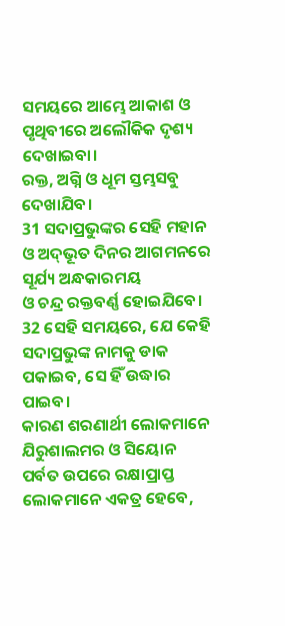ସମୟରେ ଆମ୍ଭେ ଆକାଶ ଓ ପୃଥିବୀରେ ଅଲୌକିକ ଦୃଶ୍ୟ ଦେଖାଇବା।
ରକ୍ତ, ଅଗ୍ନି ଓ ଧୂମ ସ୍ତମ୍ଭସବୁ ଦେଖାଯିବ।
31 ସଦାପ୍ରଭୁଙ୍କର ସେହି ମହାନ ଓ ଅ‌‌ଦ୍‌‌ଭୂତ ଦିନର ଆଗମନରେ
ସୂର୍ଯ୍ୟ ଅନ୍ଧକାରମୟ
ଓ ଚନ୍ଦ୍ର ରକ୍ତବର୍ଣ୍ଣ ହୋଇଯିବେ।
32 ସେହି ସମୟରେ, ଯେ କେହି ସଦାପ୍ରଭୁଙ୍କ ନାମକୁ ଡାକ ପକାଇବ, ସେ ହିଁ ଉଦ୍ଧାର ପାଇବ।
କାରଣ ଶରଣାର୍ଥୀ ଲୋକମାନେ ଯିରୁଶାଲମର ଓ ସିୟୋନ ପର୍ବତ ଉପରେ ରକ୍ଷାପ୍ରାପ୍ତ ଲୋକମାନେ ଏକତ୍ର ହେବେ,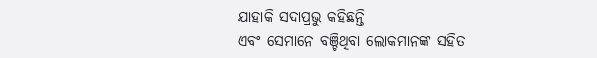ଯାହାକି ସଦାପ୍ରଭୁ କହିଛନ୍ତି
ଏବଂ ସେମାନେ ବଞ୍ଚିଥିବା ଲୋକମାନଙ୍କ ସହିତ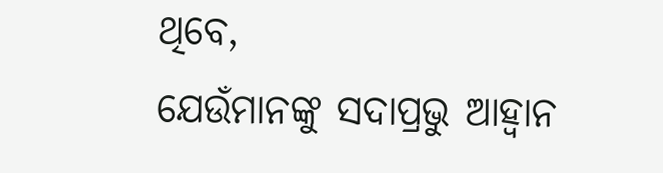ଥିବେ,
ଯେଉଁମାନଙ୍କୁ ସଦାପ୍ରଭୁ ଆହ୍ୱାନ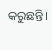କରୁଛନ୍ତି।